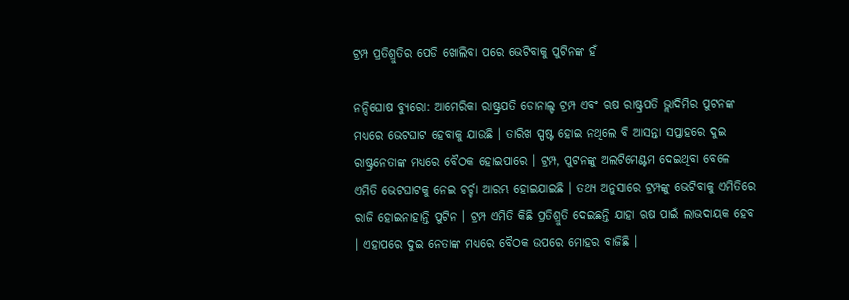ଟ୍ରମ୍ପ ପ୍ରତିଶ୍ରୁତିର ପେଡି ଖୋଲିବା ପରେ ଭେଟିବାକୁ ପୁଟିନଙ୍କ ହଁ

ନନ୍ଦିଘୋଷ ବ୍ୟୁରୋ: ଆମେରିକା ରାଷ୍ଟ୍ରପତି ଡୋନାଲ୍ଡ ଟ୍ରମ୍ପ ଏବଂ ଋଷ ରାଷ୍ଟ୍ରପତି ଭ୍ଲାଦିମିର ପୁଟନଙ୍କ ମଧ୍ୟରେ ଭେଟଘାଟ ହେବାକୁ ଯାଉଛି । ତାରିଖ ସ୍ପଷ୍ଟ ହୋଇ ନଥିଲେ ବି ଆସନ୍ତା ସପ୍ତାହରେ ଦୁଇ ରାଷ୍ଟ୍ରନେତାଙ୍କ ମଧ୍ୟରେ ବୈଠକ ହୋଇପାରେ । ଟ୍ରମ୍ପ, ପୁଟନଙ୍କୁ ଅଲଟିମେଣ୍ଟମ ଦେଇଥିବା ବେଳେ ଏମିତି ଭେଟଘାଟକୁ ନେଇ ଚର୍ଚ୍ଚା ଆରମ୍ଭ ହୋଇଯାଇଛି । ତଥ୍ୟ ଅନୁସାରେ ଟ୍ରମ୍ପଙ୍କୁ ଭେଟିବାକୁ ଏମିତିରେ ରାଜି ହୋଇନାହାନ୍ତି ପୁଟିନ । ଟ୍ରମ୍ପ ଏମିତି କିଛି ପ୍ରତିଶ୍ରୁତି ଦେଇଛନ୍ତି ଯାହା ଋଷ ପାଇଁ ଲାଭଦାୟକ ହେବ । ଏହାପରେ ଦୁଇ ନେତାଙ୍କ ମଧ୍ୟରେ ବୈଠକ ଉପରେ ମୋହର ବାଜିଛି ।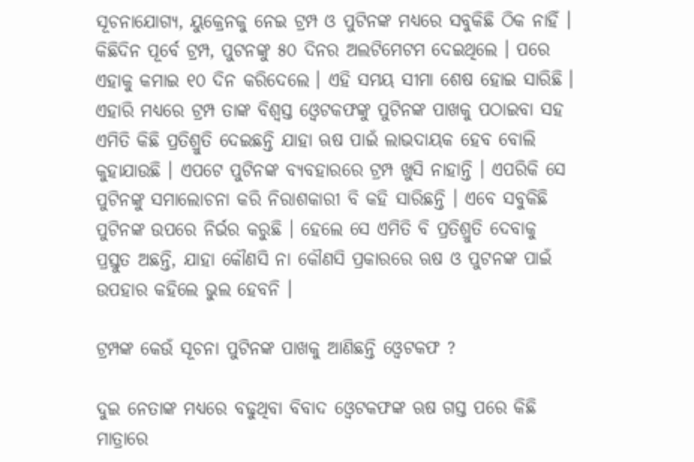ସୂଚନାଯୋଗ୍ୟ, ୟୁକ୍ରେନକୁ ନେଇ ଟ୍ରମ୍ପ ଓ ପୁଟିନଙ୍କ ମଧ୍ୟରେ ସବୁକିଛି ଠିକ ନାହିଁ । କିଛିଦିନ ପୂର୍ବେ ଟ୍ରମ୍ପ, ପୁଟନଙ୍କୁ ୫୦ ଦିନର ଅଲଟିମେଟମ ଦେଇଥିଲେ । ପରେ ଏହାକୁ କମାଇ ୧୦ ଦିନ କରିଦେଲେ । ଏହି ସମୟ ସୀମା ଶେଷ ହୋଇ ସାରିଛି । ଏହାରି ମଧ୍ୟରେ ଟ୍ରମ୍ପ ତାଙ୍କ ବିଶ୍ବସ୍ତ ଓ୍ବେଟକଫଙ୍କୁ ପୁଟିନଙ୍କ ପାଖକୁ ପଠାଇବା ସହ ଏମିତି କିଛି ପ୍ରତିଶ୍ରୁତି ଦେଇଛନ୍ତି ଯାହା ଋଷ ପାଇଁ ଲାଭଦାୟକ ହେବ ବୋଲି କୁହାଯାଉଛି । ଏପଟେ ପୁଟିନଙ୍କ ବ୍ୟବହାରରେ ଟ୍ରମ୍ପ ଖୁସି ନାହାନ୍ତି । ଏପରିକି ସେ ପୁଟିନଙ୍କୁ ସମାଲୋଚନା କରି ନିରାଶକାରୀ ବି କହି ସାରିଛନ୍ତି । ଏବେ ସବୁକିଛି ପୁଟିନଙ୍କ ଉପରେ ନିର୍ଭର କରୁଛି । ହେଲେ ସେ ଏମିତି ବି ପ୍ରତିଶ୍ରୁତି ଦେବାକୁ ପ୍ରସ୍ତୁତ ଅଛନ୍ତି, ଯାହା କୌଣସି ନା କୌଣସି ପ୍ରକାରରେ ଋଷ ଓ ପୁଟନଙ୍କ ପାଇଁ ଉପହାର କହିଲେ ଭୁଲ ହେବନି ।

ଟ୍ରମ୍ପଙ୍କ କେଉଁ ସୂଚନା ପୁଟିନଙ୍କ ପାଖକୁ ଆଣିଛନ୍ତି ଓ୍ବେଟକଫ ?

ଦୁଇ ନେତାଙ୍କ ମଧ୍ୟରେ ବଢୁଥିବା ବିବାଦ ଓ୍ବେଟକଫଙ୍କ ଋଷ ଗସ୍ତ ପରେ କିଛି ମାତ୍ରାରେ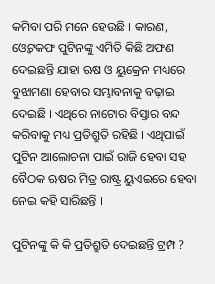କମିବା ପରି ମନେ ହେଉଛି । କାରଣ, ଓ୍ବେଟକଫ ପୁଟିନଙ୍କୁ ଏମିତି କିଛି ଅଫଣ ଦେଇଛନ୍ତି ଯାହା ଋଷ ଓ ୟୁକ୍ରେନ ମଧ୍ୟରେ ବୁଝାମଣା ହେବାର ସମ୍ଭାବନାକୁ ବଢ଼ାଇ ଦେଇଛି । ଏଥିରେ ନାଟୋର ବିସ୍ତାର ବନ୍ଦ କରିବାକୁ ମଧ୍ୟ ପ୍ରତିଶ୍ରୁତି ରହିଛି । ଏଥିପାଇଁ ପୁଟିନ ଆଲୋଚନା ପାଇଁ ରାଜି ହେବା ସହ ବୈଠକ ଋଷର ମିତ୍ର ରାଷ୍ଟ୍ର ୟୁଏଇରେ ହେବା ନେଇ କହି ସାରିଛନ୍ତି ।

ପୁଟିନଙ୍କୁ କି କି ପ୍ରତିଶ୍ରୁତି ଦେଇଛନ୍ତି ଟ୍ରମ୍ପ ?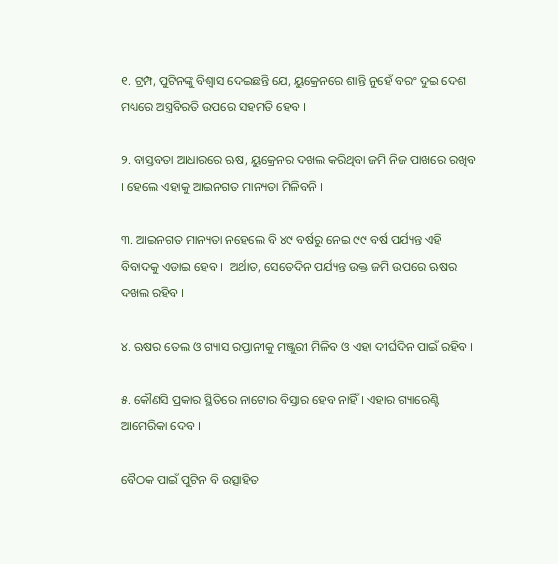୧. ଟ୍ରମ୍ପ, ପୁଟିନଙ୍କୁ ବିଶ୍ବାସ ଦେଇଛନ୍ତି ଯେ, ୟୁକ୍ରେନରେ ଶାନ୍ତି ନୁହେଁ ବରଂ ଦୁଇ ଦେଶ ମଧ୍ୟରେ ଅସ୍ତ୍ରବିରତି ଉପରେ ସହମତି ହେବ ।

୨. ବାସ୍ତବତା ଆଧାରରେ ଋଷ, ୟୁକ୍ରେନର ଦଖଲ କରିଥିବା ଜମି ନିଜ ପାଖରେ ରଖିବ । ହେଲେ ଏହାକୁ ଆଇନଗତ ମାନ୍ୟତା ମିଳିବନି ।

୩. ଆଇନଗତ ମାନ୍ୟତା ନହେଲେ ବି ୪୯ ବର୍ଷରୁ ନେଇ ୯୯ ବର୍ଷ ପର୍ଯ୍ୟନ୍ତ ଏହି ବିବାଦକୁ ଏଡାଇ ହେବ ।  ଅର୍ଥାତ, ସେତେଦିନ ପର୍ଯ୍ୟନ୍ତ ଉକ୍ତ ଜମି ଉପରେ ଋଷର ଦଖଲ ରହିବ ।

୪. ଋଷର ତେଲ ଓ ଗ୍ୟାସ ରପ୍ତାନୀକୁ ମଞ୍ଜୁରୀ ମିଳିବ ଓ ଏହା ଦୀର୍ଘଦିନ ପାଇଁ ରହିବ ।

୫. କୌଣସି ପ୍ରକାର ସ୍ଥିତିରେ ନାଟୋର ବିସ୍ତାର ହେବ ନାହିଁ । ଏହାର ଗ୍ୟାରେଣ୍ଟି ଆମେରିକା ଦେବ ।

ବୈଠକ ପାଇଁ ପୁଟିନ ବି ଉତ୍ସାହିତ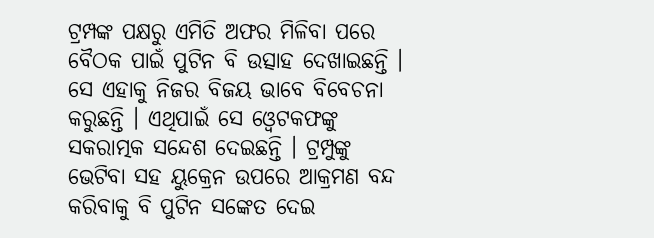ଟ୍ରମ୍ପଙ୍କ ପକ୍ଷରୁ ଏମିତି ଅଫର ମିଳିବା ପରେ ବୈଠକ ପାଇଁ ପୁଟିନ ବି ଉତ୍ସାହ ଦେଖାଇଛନ୍ତି । ସେ ଏହାକୁ ନିଜର ବିଜୟ ଭାବେ ବିବେଚନା କରୁଛନ୍ତି । ଏଥିପାଇଁ ସେ ଓ୍ବେଟକଫଙ୍କୁ ସକରାତ୍ମକ ସନ୍ଦେଶ ଦେଇଛନ୍ତି । ଟ୍ରମ୍ପୁଙ୍କୁ ଭେଟିବା ସହ ୟୁକ୍ରେନ ଉପରେ ଆକ୍ରମଣ ବନ୍ଦ କରିବାକୁ ବି ପୁଟିନ ସଙ୍କେତ ଦେଇ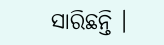ସାରିଛନ୍ତି ।